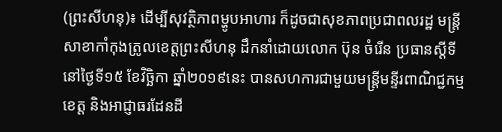(ព្រះសីហនុ)៖ ដើម្បីសុវត្ថិភាពម្ហូបអាហារ ក៏ដូចជាសុខភាពប្រជាពលរដ្ឋ មន្រ្តីសាខាកាំកុងត្រូលខេត្តព្រះសីហនុ ដឹកនាំដោយលោក ប៊ុន ចំរើន ប្រធានស្តីទី នៅថ្ងៃទី១៥ ខែវិច្ឆិកា ឆ្នាំ២០១៩នេះ បានសហការជាមួយមន្ត្រីមន្ទីរពាណិជ្ជកម្មខេត្ត និងអាជ្ញាធរដែនដី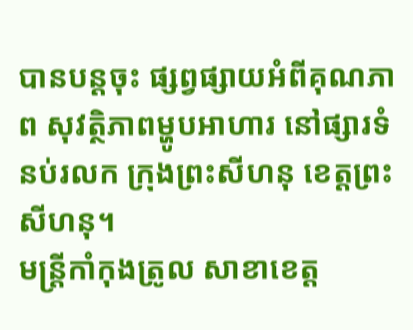បានបន្តចុះ ផ្សព្វផ្សាយអំពីគុណភាព សុវត្ថិភាពម្ហូបអាហារ នៅផ្សារទំនប់រលក ក្រុងព្រះសីហនុ ខេត្តព្រះសីហនុ។
មន្រ្តីកាំកុងត្រូល សាខាខេត្ត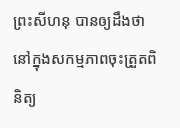ព្រះសីហនុ បានឲ្យដឹងថា នៅក្នុងសកម្មភាពចុះត្រួតពិនិត្យ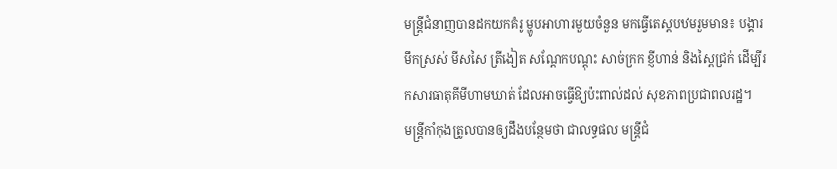មន្ត្រីជំនាញបានដកយកគំរូ ម្ហូបអាហារមួយចំនួន មកធ្វើតេស្តបឋមរួមមាន៖ បង្គារ មឹកស្រស់ មីសសៃ ត្រីងៀត សណ្តែកបណ្តុះ សាច់ក្រក ខ្ញីហាន់ និងស្ពៃជ្រក់ ដើម្បីរកសារធាតុគីមីហាមឃាត់ ដែលអាចធ្វើឱ្យប៉ះពាល់ដល់ សុខភាពប្រជាពលរដ្ឋ។
មន្រ្តីកាំកុងត្រូលបានឲ្យដឹងបន្ថែមថា ជាលទ្ធផល មន្ត្រីជំ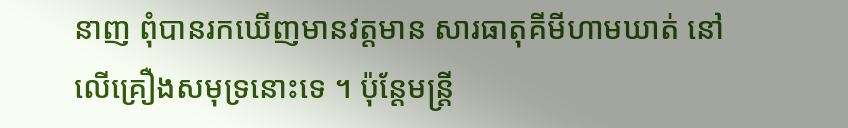នាញ ពុំបានរកឃើញមានវត្តមាន សារធាតុគីមីហាមឃាត់ នៅលើគ្រឿងសមុទ្រនោះទេ ។ ប៉ុន្តែមន្រ្តី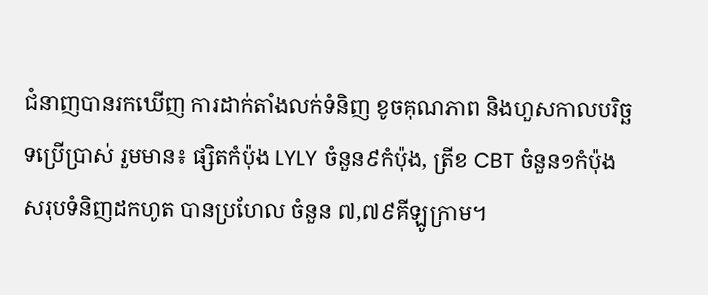ជំនាញបានរកឃើញ ការដាក់តាំងលក់ទំនិញ ខូចគុណភាព និងហួសកាលបរិច្ឆទប្រើប្រាស់ រួមមាន៖ ផ្សិតកំប៉ុង LYLY ចំនួន៩កំប៉ុង, ត្រីខ CBT ចំនួន១កំប៉ុង
សរុបទំនិញដកហូត បានប្រហែល ចំនួន ៧,៧៩គីឡូក្រាម។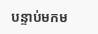បន្ទាប់មកម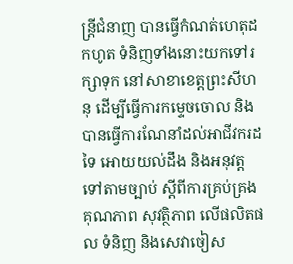ន្ត្រីជំនាញ បានធ្វើកំណត់ហេតុដកហូត ទំនិញទាំងនោះយកទៅរក្សាទុក នៅសាខាខេត្តព្រះសីហនុ ដើម្បីធ្វើការកម្ទេចចោល និងបានធ្វើការណែនាំដល់អាជីវករដទៃ អោយយល់ដឹង និងអនុវត្តទៅតាមច្បាប់ ស្តីពីការគ្រប់គ្រងគុណភាព សុវត្ថិភាព លើផលិតផល ទំនិញ និងសេវាចៀស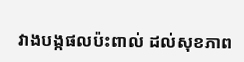វាងបង្កផលប៉ះពាល់ ដល់សុខភាព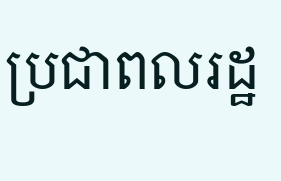ប្រជាពលរដ្ឋ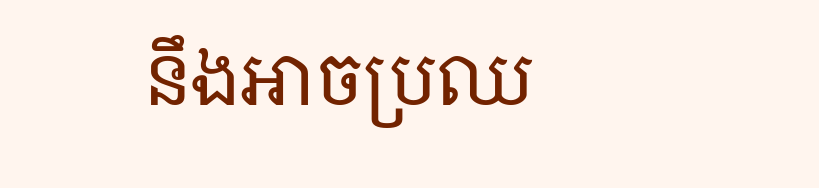នឹងអាចប្រឈ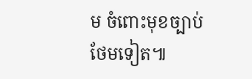ម ចំពោះមុខច្បាប់ថែមទៀត៕